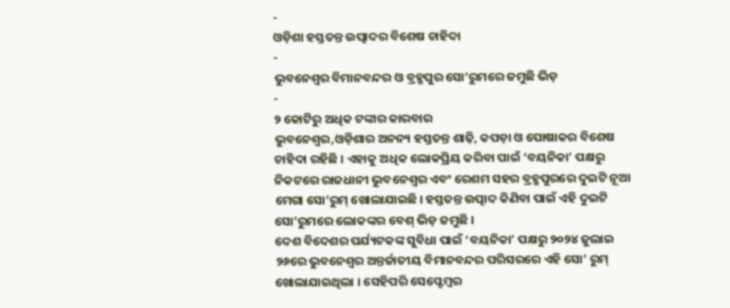-
ଓଡ଼ିଶା ହସ୍ତତନ୍ତ ଉତ୍ପାଦର ବିଶେଷ ଚାହିଦା
-
ଭୁବନେଶ୍ୱର ବିମାନବନ୍ଦର ଓ ବ୍ରହ୍ମପୁର ସୋ’ରୁମରେ ଜମୁଛି ଭିଡ଼
-
୨ କୋଟିରୁ ଅଧିକ ଟଙ୍କାର କାରବାର
ଭୁବନେଶ୍ୱର,ଓଡ଼ିଶାର ଅନନ୍ୟ ହସ୍ତତନ୍ତ ଶାଢ଼ି, କପଡ଼ା ଓ ପୋଷାକର ବିଶେଷ ଚାହିଦା ରହିଛି । ଏହାକୁ ଅଧିକ ଲୋକପ୍ରିୟ କରିବା ପାଇଁ ‘ବୟନିକା’ ପକ୍ଷରୁ ନିକଟରେ ରାଜଧାନୀ ଭୁବନେଶ୍ୱର ଏବଂ ରେଶମ ସହର ବ୍ରହ୍ମପୁରରେ ଦୁଇଟି ନୂଆ ମେଗା ସୋ’ରୁମ୍ ଖୋଲାଯାଇଛି । ହସ୍ତତନ୍ତ ଉତ୍ପାଦ କିଣିବା ପାଇଁ ଏହି ଦୁଇଟି ସୋ’ରୁମରେ ଲୋକଙ୍କର ବେଶ୍ ଭିଡ଼ ଜମୁଛି ।
ଦେଶ ବିଦେଶର ପର୍ଯ୍ୟଟକଙ୍କ ସୁବିଧା ପାଇଁ ‘ବୟନିକା’ ପକ୍ଷରୁ ୨୦୨୪ ଜୁଲାଇ ୨୬ରେ ଭୁବନେଶ୍ୱର ଅନ୍ତର୍ଜାତୀୟ ବିମାନବନ୍ଦର ପରିସରରେ ଏହି ସୋ’ ରୁମ୍ ଖୋଲାଯାଇଥିଲା । ସେହିପରି ସେପ୍ଟେମ୍ବର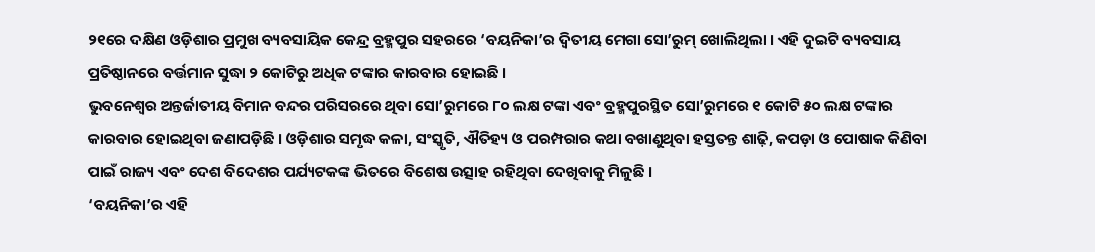୨୧ରେ ଦକ୍ଷିଣ ଓଡ଼ିଶାର ପ୍ରମୁଖ ବ୍ୟବସାୟିକ କେନ୍ଦ୍ର ବ୍ରହ୍ମପୁର ସହରରେ ‘ବୟନିକା’ର ଦ୍ୱିତୀୟ ମେଗା ସୋ’ରୁମ୍ ଖୋଲିଥିଲା । ଏହି ଦୁଇଟି ବ୍ୟବସାୟ ପ୍ରତିଷ୍ଠାନରେ ବର୍ତ୍ତମାନ ସୁଦ୍ଧା ୨ କୋଟିରୁ ଅଧିକ ଟଙ୍କାର କାରବାର ହୋଇଛି ।
ଭୁବନେଶ୍ୱର ଅନ୍ତର୍ଜାତୀୟ ବିମାନ ବନ୍ଦର ପରିସରରେ ଥିବା ସୋ’ରୁମରେ ୮୦ ଲକ୍ଷ ଟଙ୍କା ଏବଂ ବ୍ରହ୍ମପୁରସ୍ଥିତ ସୋ’ରୁମରେ ୧ କୋଟି ୫୦ ଲକ୍ଷ ଟଙ୍କାର କାରବାର ହୋଇଥିବା ଜଣାପଡ଼ିଛି । ଓଡ଼ିଶାର ସମୃଦ୍ଧ କଳା, ସଂସ୍କୃତି, ଐତିହ୍ୟ ଓ ପରମ୍ପରାର କଥା ବଖାଣୁଥିବା ହସ୍ତତନ୍ତ ଶାଢ଼ି, କପଡ଼ା ଓ ପୋଷାକ କିଣିବା ପାଇଁ ରାଜ୍ୟ ଏବଂ ଦେଶ ବିଦେଶର ପର୍ଯ୍ୟଟକଙ୍କ ଭିତରେ ବିଶେଷ ଉତ୍ସାହ ରହିଥିବା ଦେଖିବାକୁ ମିଳୁଛି ।
‘ବୟନିକା’ର ଏହି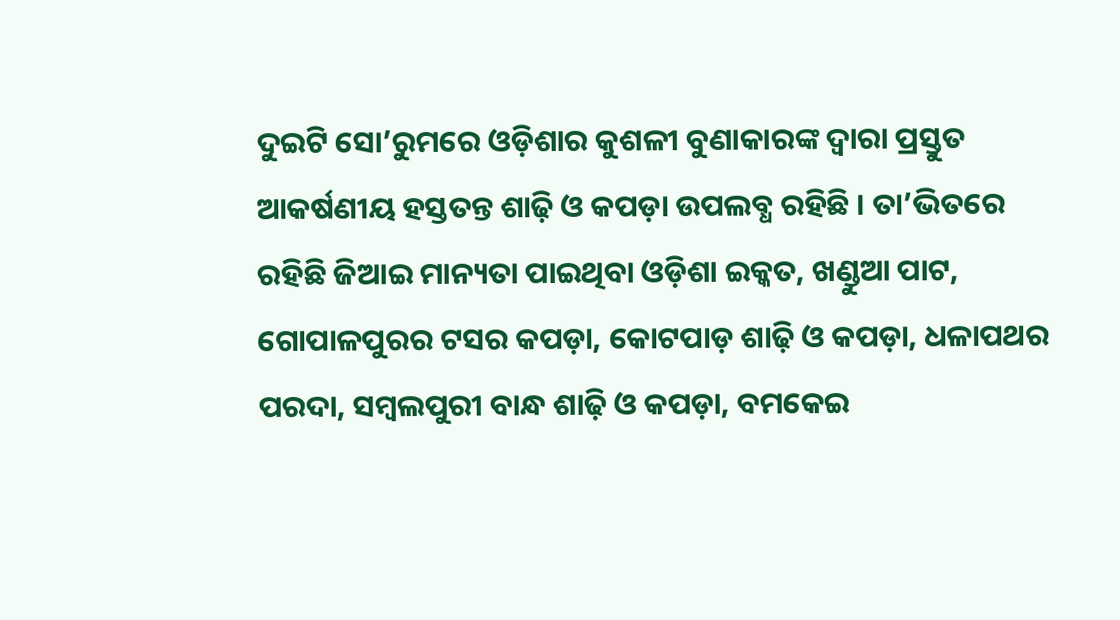ଦୁଇଟି ସୋ’ରୁମରେ ଓଡ଼ିଶାର କୁଶଳୀ ବୁଣାକାରଙ୍କ ଦ୍ୱାରା ପ୍ରସ୍ତୁତ ଆକର୍ଷଣୀୟ ହସ୍ତତନ୍ତ ଶାଢ଼ି ଓ କପଡ଼ା ଉପଲବ୍ଧ ରହିଛି । ତା’ଭିତରେ ରହିଛି ଜିଆଇ ମାନ୍ୟତା ପାଇଥିବା ଓଡ଼ିଶା ଇକ୍କତ, ଖଣ୍ଡୁଆ ପାଟ, ଗୋପାଳପୁରର ଟସର କପଡ଼ା, କୋଟପାଡ଼ ଶାଢ଼ି ଓ କପଡ଼ା, ଧଳାପଥର ପରଦା, ସମ୍ବଲପୁରୀ ବାନ୍ଧ ଶାଢ଼ି ଓ କପଡ଼ା, ବମକେଇ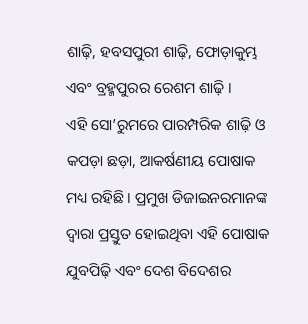ଶାଢ଼ି, ହବସପୁରୀ ଶାଢ଼ି, ଫୋଡ଼ାକୁମ୍ଭ ଏବଂ ବ୍ରହ୍ମପୁରର ରେଶମ ଶାଢ଼ି ।
ଏହି ସୋ’ରୁମରେ ପାରମ୍ପରିକ ଶାଢ଼ି ଓ କପଡ଼ା ଛଡ଼ା, ଆକର୍ଷଣୀୟ ପୋଷାକ ମଧ୍ୟ ରହିଛି । ପ୍ରମୁଖ ଡିଜାଇନରମାନଙ୍କ ଦ୍ୱାରା ପ୍ରସ୍ତୁତ ହୋଇଥିବା ଏହି ପୋଷାକ ଯୁବପିଢ଼ି ଏବଂ ଦେଶ ବିଦେଶର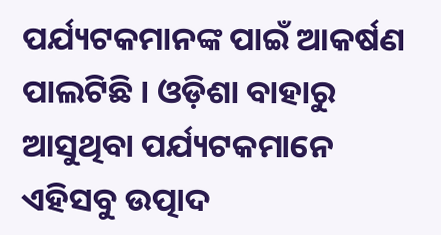ପର୍ଯ୍ୟଟକମାନଙ୍କ ପାଇଁ ଆକର୍ଷଣ ପାଲଟିଛି । ଓଡ଼ିଶା ବାହାରୁ ଆସୁଥିବା ପର୍ଯ୍ୟଟକମାନେ ଏହିସବୁ ଉତ୍ପାଦ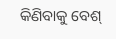କିଣିବାକୁ ବେଶ୍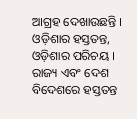ଆଗ୍ରହ ଦେଖାଉଛନ୍ତି ।
ଓଡ଼ିଶାର ହସ୍ତତନ୍ତ, ଓଡ଼ିଶାର ପରିଚୟ । ରାଜ୍ୟ ଏବଂ ଦେଶ ବିଦେଶରେ ହସ୍ତତନ୍ତ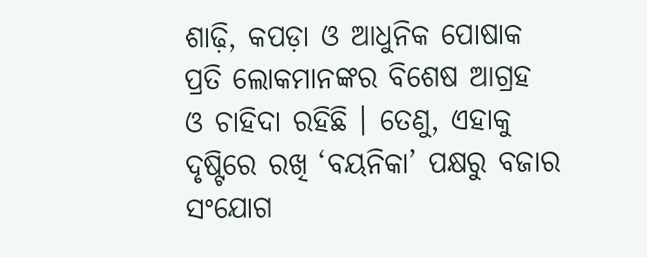ଶାଢ଼ି, କପଡ଼ା ଓ ଆଧୁନିକ ପୋଷାକ ପ୍ରତି ଲୋକମାନଙ୍କର ବିଶେଷ ଆଗ୍ରହ ଓ ଚାହିଦା ରହିଛି । ତେଣୁ, ଏହାକୁ ଦୃଷ୍ଟିରେ ରଖି ‘ବୟନିକା’ ପକ୍ଷରୁ ବଜାର ସଂଯୋଗ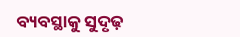ବ୍ୟବସ୍ଥାକୁ ସୁଦୃଢ଼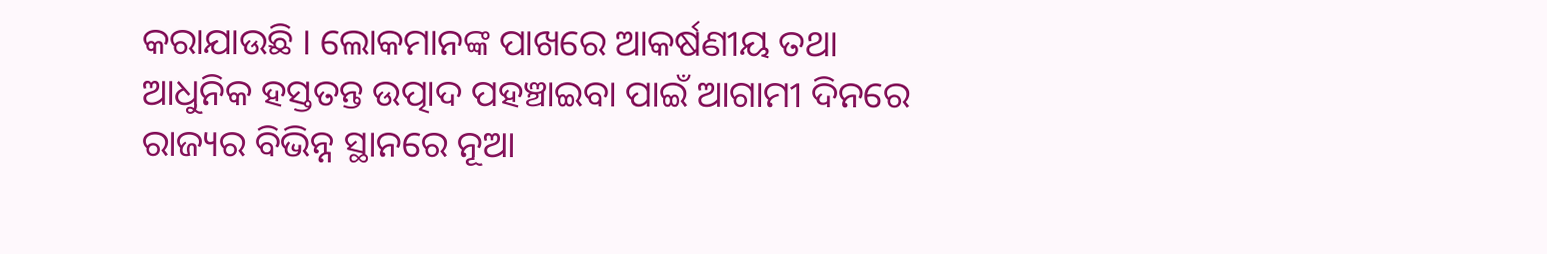କରାଯାଉଛି । ଲୋକମାନଙ୍କ ପାଖରେ ଆକର୍ଷଣୀୟ ତଥା ଆଧୁନିକ ହସ୍ତତନ୍ତ ଉତ୍ପାଦ ପହଞ୍ଚାଇବା ପାଇଁ ଆଗାମୀ ଦିନରେ ରାଜ୍ୟର ବିଭିନ୍ନ ସ୍ଥାନରେ ନୂଆ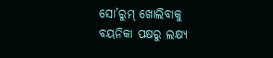ସୋ’ରୁମ୍ ଖୋଲିବାକୁ ବୟନିକା ପକ୍ଷରୁ ଲକ୍ଷ୍ୟ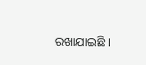ରଖାଯାଇଛି ।